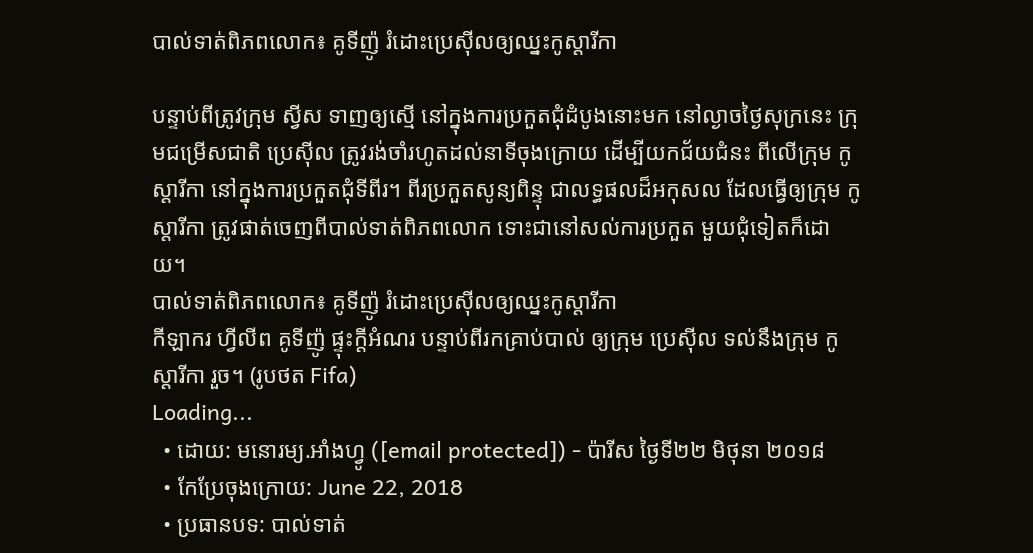បាល់ទាត់ពិភពលោក៖ គូទីញ៉ូ រំដោះប្រេស៊ីលឲ្យឈ្នះកូស្ដារីកា

បន្ទាប់ពីត្រូវក្រុម ស្វីស ទាញឲ្យស្មើ នៅក្នុងការប្រកួតជុំដំបូងនោះមក នៅល្ងាចថ្ងៃសុក្រនេះ ក្រុមជម្រើសជាតិ ប្រេស៊ីល ត្រូវរង់ចាំរហូតដល់នាទីចុងក្រោយ ដើម្បីយកជ័យជំនះ ពីលើក្រុម កូស្ដារីកា នៅក្នុងការប្រកួតជុំទីពីរ។ ពីរប្រកួតសូន្យពិន្ទុ ជាលទ្ធផលដ៏អកុសល ដែលធ្វើឲ្យក្រុម កូស្ដារីកា ត្រូវផាត់ចេញពីបាល់ទាត់ពិភពលោក ទោះជានៅសល់ការប្រកួត មួយជុំទៀតក៏ដោយ។
បាល់ទាត់ពិភពលោក៖ គូទីញ៉ូ រំដោះប្រេស៊ីលឲ្យឈ្នះកូស្ដារីកា
កីឡាករ ហ្វីលីព គូទីញ៉ូ ផ្ទុះក្ដីអំណរ បន្ទាប់ពីរកគ្រាប់បាល់ ឲ្យក្រុម ប្រេស៊ីល ទល់នឹងក្រុម កូស្ដារីកា រួច។ (រូបថត Fifa)
Loading...
  • ដោយ: មនោរម្យ.អាំងហ្វូ ([email protected]) - ប៉ារីស ថ្ងៃទី២២ មិថុនា ២០១៨
  • កែប្រែចុងក្រោយ: June 22, 2018
  • ប្រធានបទ: បាល់ទាត់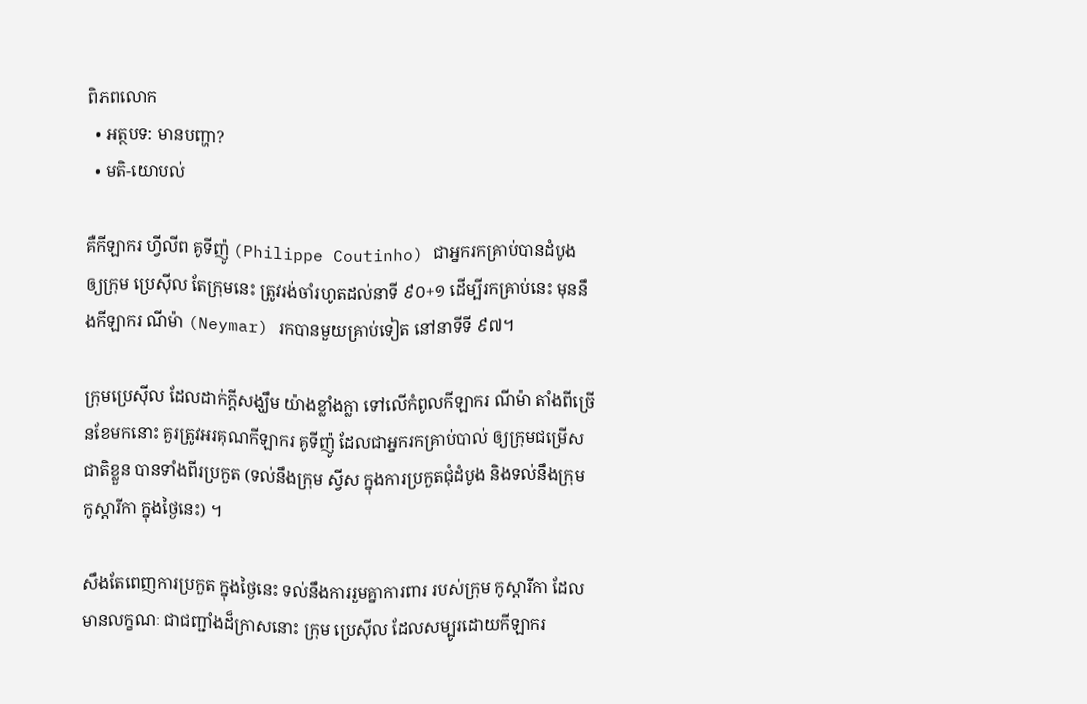ពិភពលោក
  • អត្ថបទ: មានបញ្ហា?
  • មតិ-យោបល់

គឺកីឡាករ ហ្វីលីព គូទីញ៉ូ (Philippe Coutinho) ជាអ្នករកគ្រាប់បានដំបូង ឲ្យក្រុម ប្រេស៊ីល តែក្រុមនេះ ត្រូវរង់ចាំរហូតដល់នាទី ៩០+១ ដើម្បីរកគ្រាប់នេះ មុននឹងកីឡាករ ណីម៉ា (Neymar) រកបានមួយគ្រាប់ទៀត នៅនាទីទី ៩៧។

ក្រុមប្រេស៊ីល ដែលដាក់ក្ដីសង្ឃឹម យ៉ាងខ្លាំងក្លា ទៅលើកំពូលកីឡាករ ណីម៉ា តាំងពីច្រើនខែមកនោះ គួរត្រូវអរគុណកីឡាករ គូទីញ៉ូ ដែលជាអ្នករកគ្រាប់បាល់ ឲ្យក្រុមជម្រើសជាតិខ្លួន បានទាំងពីរប្រកួត (ទល់នឹងក្រុម ស្វីស ក្នុងការប្រកួតជុំដំបូង និងទល់នឹងក្រុម កូស្ដារីកា ក្នុងថ្ងៃនេះ) ។

សឹងតែពេញការប្រកួត ក្នុងថ្ងៃនេះ ទល់នឹងការរួមគ្នាការពារ របស់ក្រុម កូស្ដារីកា ដែលមានលក្ខណៈ ជាជញ្ជាំងដ៏ក្រាសនោះ ក្រុម ប្រេស៊ីល ដែលសម្បូរដោយកីឡាករ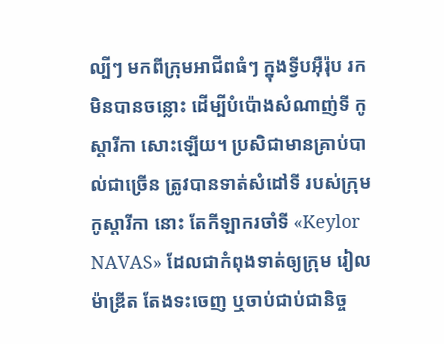ល្បីៗ មកពីក្រុមអាជីពធំៗ ក្នុងទ្វីបអ៊ឺរ៉ុប រកមិនបានចន្លោះ ដើម្បីបំប៉ោងសំណាញ់ទី កូស្ដារីកា សោះឡើយ។ ប្រសិជាមានគ្រាប់បាល់ជាច្រើន ត្រូវបានទាត់សំដៅទី របស់ក្រុម កូស្ដារីកា នោះ តែកីឡាករចាំទី «Keylor NAVAS» ដែលជាកំពុងទាត់ឲ្យក្រុម រៀលម៉ាឌ្រីត តែងទះចេញ ឬចាប់ជាប់ជានិច្ច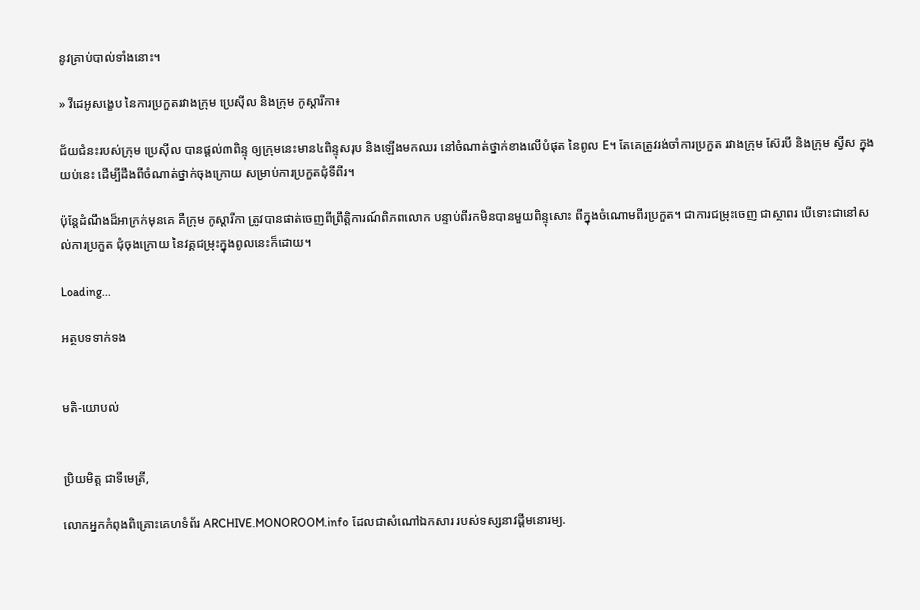នូវគ្រាប់បាល់ទាំងនោះ។

» វីដេអូសង្ខេប នៃការប្រកួតរវាងក្រុម ប្រេស៊ីល និងក្រុម កូស្ដារីកា៖

ជ័យជំនះរបស់ក្រុម ប្រេស៊ីល បានផ្ដល់៣ពិន្ទុ ឲ្យក្រុមនេះមាន៤ពិន្ទុសរុប និងឡើងមកឈរ នៅចំណាត់ថ្នាក់ខាងលើបំផុត នៃពូល E។ តែគេត្រូវរង់ចាំការប្រកួត រវាងក្រុម ស៊ែរបី និងក្រុម ស្វីស ក្នុងយប់នេះ ដើម្បីដឹងពីចំណាត់ថ្នាក់ចុងក្រោយ សម្រាប់ការប្រកួតជុំទីពីរ។

ប៉ុន្តែដំណឹងដ៏អាក្រក់មុនគេ គឺក្រុម កូស្ដារីកា ត្រូវបានផាត់ចេញពីព្រឹត្តិការណ៍ពិភពលោក បន្ទាប់ពីរកមិនបានមួយពិន្ទុសោះ ពីក្នុងចំណោមពីរប្រកួត។ ជាការជម្រុះចេញ ជាស្ថាពរ បើទោះជានៅសល់ការប្រកួត ជុំចុងក្រោយ នៃវគ្គជម្រុះក្នុងពូលនេះក៏ដោយ។

Loading...

អត្ថបទទាក់ទង


មតិ-យោបល់


ប្រិយមិត្ត ជាទីមេត្រី,

លោកអ្នកកំពុងពិគ្រោះគេហទំព័រ ARCHIVE.MONOROOM.info ដែលជាសំណៅឯកសារ របស់ទស្សនាវដ្ដីមនោរម្យ.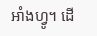អាំងហ្វូ។ ដើ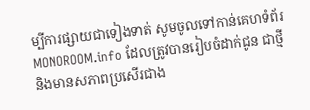ម្បីការផ្សាយជាទៀងទាត់ សូមចូលទៅកាន់គេហទំព័រ MONOROOM.info ដែលត្រូវបានរៀបចំដាក់ជូន ជាថ្មី និងមានសភាពប្រសើរជាង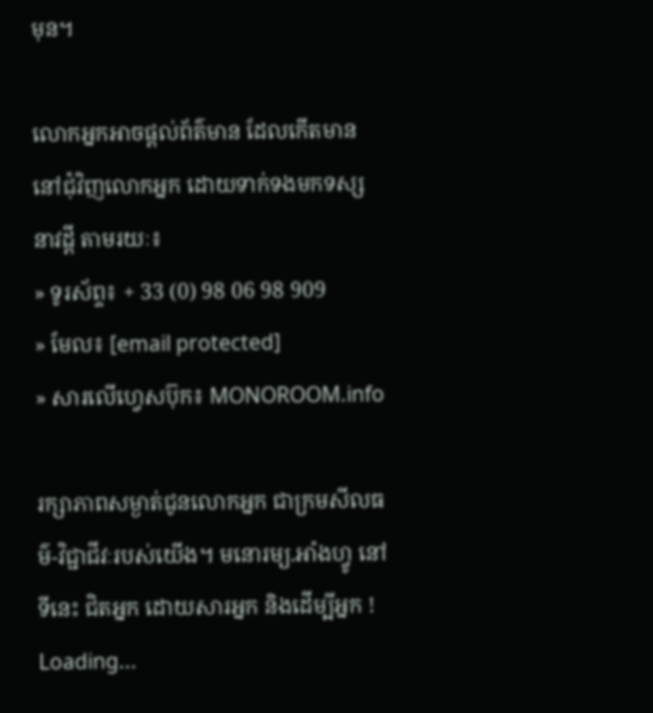មុន។

លោកអ្នកអាចផ្ដល់ព័ត៌មាន ដែលកើតមាន នៅជុំវិញលោកអ្នក ដោយទាក់ទងមកទស្សនាវដ្ដី តាមរយៈ៖
» ទូរស័ព្ទ៖ + 33 (0) 98 06 98 909
» មែល៖ [email protected]
» សារលើហ្វេសប៊ុក៖ MONOROOM.info

រក្សាភាពសម្ងាត់ជូនលោកអ្នក ជាក្រមសីលធម៌-វិជ្ជាជីវៈរបស់យើង។ មនោរម្យ.អាំងហ្វូ នៅទីនេះ ជិតអ្នក ដោយសារអ្នក និងដើម្បីអ្នក !
Loading...